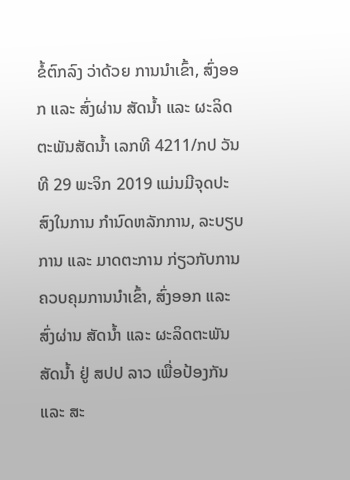ຂໍ້ຕົກລົງ ວ່າດ້ວຍ ການນໍາເຂົ້າ, ສົ່ງອອກ ແລະ ສົ່ງຜ່ານ ສັດນໍ້າ ແລະ ຜະລິດຕະພັນສັດນໍ້າ ເລກທີ 4211/ກປ ວັນທີ 29 ພະຈິກ 2019 ແມ່ນມີຈຸດປະສົງໃນການ ກໍານົດຫລັກການ, ລະບຽບການ ແລະ ມາດຕະການ ກ່ຽວກັບການຄວບຄຸມການນໍາເຂົ້າ, ສົ່ງອອກ ແລະ ສົ່ງຜ່ານ ສັດນໍ້າ ແລະ ຜະລິດຕະພັນສັດນໍ້າ ຢູ່ ສປປ ລາວ ເພື່ອປ້ອງກັນ ແລະ ສະ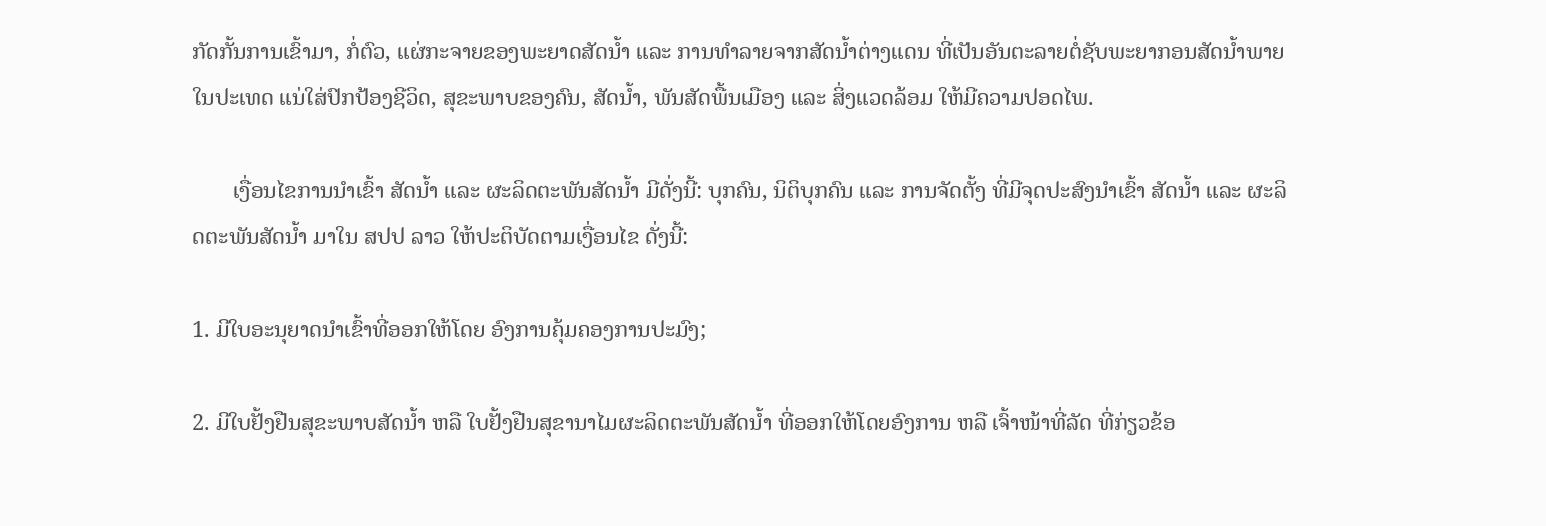ກັດກັ້ນການເຂົ້າມາ, ກໍ່ຕົວ, ແຜ່ກະຈາຍຂອງພະຍາດສັດນໍ້າ ແລະ ການທໍາລາຍຈາກສັດນໍ້າຕ່າງແດນ ທີ່ເປັນອັນຕະລາຍຕໍ່ຊັບພະຍາກອນສັດນໍ້າພາຍໃນປະເທດ ແນ່ໃສ່ປົກປ້ອງຊີວິດ, ສຸຂະພາບຂອງຄົນ, ສັດນໍ້າ, ພັນສັດພື້ນເມືອງ ແລະ ສິ່ງແວດລ້ອມ ໃຫ້ມີຄວາມປອດໄພ.

       ເງື່ອນໄຂການນໍາເຂົ້າ ສັດນໍ້າ ແລະ ຜະລິດຕະພັນສັດນໍ້າ ມີດັ່ງນີ້: ບຸກຄົນ, ນິຕິບຸກຄົນ ແລະ ການຈັດຕັ້ງ ທີ່ມີຈຸດປະສົງນໍາເຂົ້າ ສັດນໍ້າ ແລະ ຜະລິດຕະພັນສັດນໍ້າ ມາໃນ ສປປ ລາວ ໃຫ້ປະຕິບັດຕາມເງື່ອນໄຂ ດັ່ງນີ້:

1. ມີໃບອະນຸຍາດນໍາເຂົ້າທີ່ອອກໃຫ້ໂດຍ ອົງການຄຸ້ມຄອງການປະມົງ;

2. ມີໃບຢັ້ງຢືນສຸຂະພາບສັດນໍ້າ ຫລື ໃບຢັ້ງຢືນສຸຂານາໄມຜະລິດຕະພັນສັດນໍ້າ ທີ່ອອກໃຫ້ໂດຍອົງການ ຫລື ເຈົ້າໜ້າທີ່ລັດ ທີ່ກ່ຽວຂ້ອ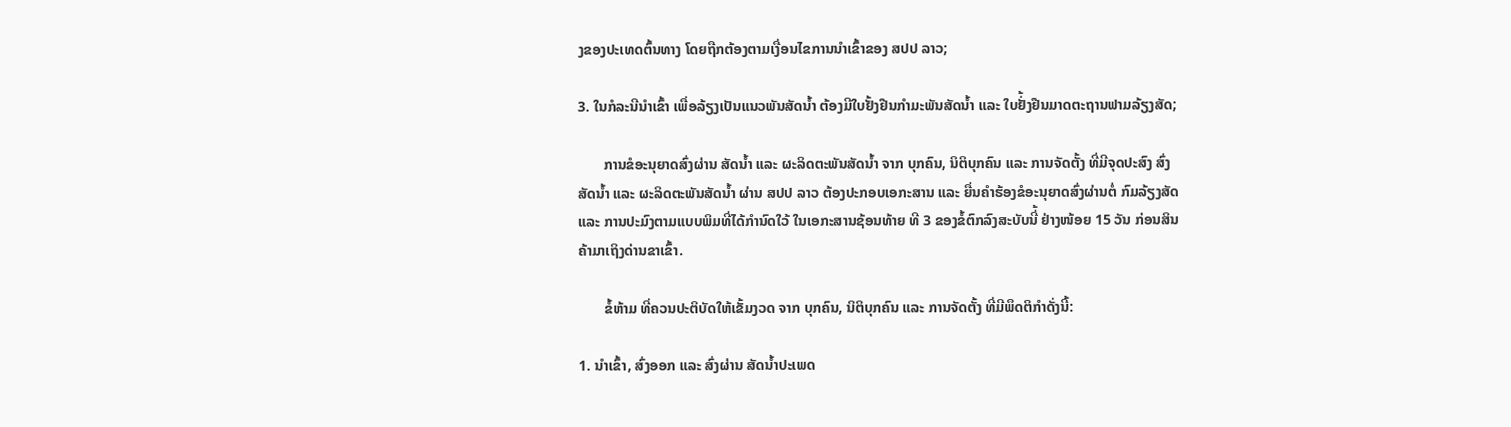ງຂອງປະເທດຕົ້ນທາງ ໂດຍຖືກຕ້ອງຕາມເງື່ອນໄຂການນໍາເຂົ້າຂອງ ສປປ ລາວ;

3. ໃນກໍລະນີນໍາເຂົ້າ ເພື່ອລ້ຽງເປັນແນວພັນສັດນໍ້າ ຕ້ອງມີໃບຢັ້ງຢືນກໍາມະພັນສັດນໍ້າ ແລະ ໃບຢັ່້ງຢືນມາດຕະຖານຟາມລ້ຽງສັດ;

       ການຂໍອະນຸຍາດສົ່ງຜ່ານ ສັດນໍ້າ ແລະ ຜະລິດຕະພັນສັດນໍ້າ ຈາກ ບຸກຄົນ, ນິຕິບຸກຄົນ ແລະ ການຈັດຕັ້ງ ທີ່ມີຈຸດປະສົງ ສົ່ງສັດນໍ້າ ແລະ ຜະລິດຕະພັນສັດນໍ້າ ຜ່ານ ສປປ ລາວ ຕ້ອງປະກອບເອກະສານ ແລະ ຍື່ນຄໍາຮ້ອງຂໍອະນຸຍາດສົ່ງຜ່ານຕໍ່ ກົມລ້ຽງສັດ ແລະ ການປະມົງຕາມແບບພິມທີ່ໄດ້ກໍານົດໃວ້ ໃນເອກະສານຊ້ອນທ້າຍ ທີ 3 ຂອງຂໍ້ຕົກລົງສະບັບນີ່້ ຢ່າງໜ້ອຍ 15 ວັນ ກ່ອນສິນຄ້າມາເຖິງດ່ານຂາເຂົ້າ.

       ຂໍ້ຫ້າມ ທີ່ຄວນປະຕິບັດໃຫ້ເຂັ້ມງວດ ຈາກ ບຸກຄົນ, ນິຕິບຸກຄົນ ແລະ ການຈັດຕັ້ງ ທີ່ມີພຶດຕິກໍາດັ່ງນີ້:

1. ນໍາເຂົ້າ, ສົ່ງອອກ ແລະ ສົ່ງຜ່ານ ສັດນໍ້າປະເພດ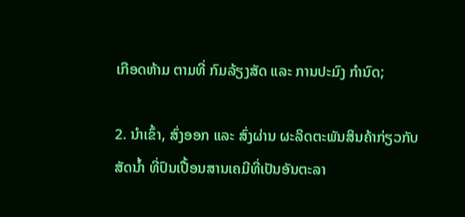ເກືອດຫ້າມ ຕາມທີ່ ກົມລ້ຽງສັດ ແລະ ການປະມົງ ກໍານົດ;

2. ນໍາເຂົ້າ, ສົ່ງອອກ ແລະ ສົ່ງຜ່ານ ຜະລິດຕະພັນສິນຄ້າກ່ຽວກັບສັດນໍ້າ ທີ່ປົນເປື້ອນສານເຄມີທີ່ເປັນອັນຕະລາ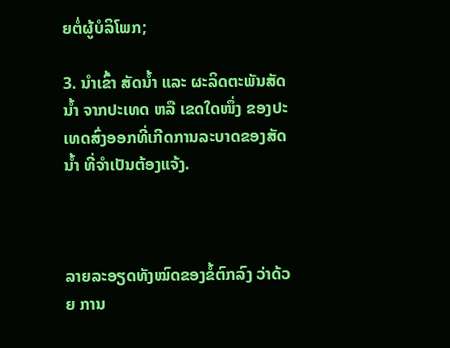ຍຕໍ່ຜູ້ບໍລິໂພກ;

3. ນໍາເຂົ້າ ສັດນໍ້າ ແລະ ຜະລິດຕະພັນສັດນໍ້າ ຈາກປະເທດ ຫລື ເຂດໃດໜຶ່ງ ຂອງປະເທດສົ່ງອອກທີ່ເກີດການລະບາດຂອງສັດນໍ້າ ທີ່ຈໍາເປັນຕ້ອງແຈ້ງ.



ລາຍລະອຽດທັງໝົດຂອງຂໍ້ຕົກລົງ ວ່າດ້ວຍ ການ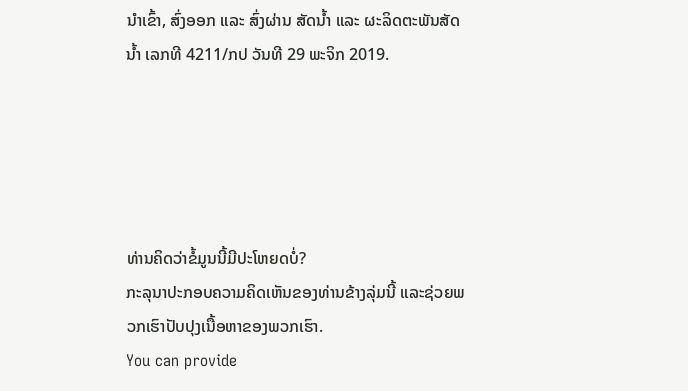ນໍາເຂົ້າ, ສົ່ງອອກ ແລະ ສົ່ງຜ່ານ ສັດນໍ້າ ແລະ ຜະລິດຕະພັນສັດນໍ້າ ເລກທີ 4211/ກປ ວັນທີ 29 ພະຈິກ 2019.





ທ່ານຄິດວ່າຂໍ້ມູນນີ້ມີປະໂຫຍດບໍ່?
ກະລຸນາປະກອບຄວາມຄິດເຫັນຂອງທ່ານຂ້າງລຸ່ມນີ້ ແລະຊ່ວຍພວກເຮົາປັບປຸງເນື້ອຫາຂອງພວກເຮົາ.
You can provide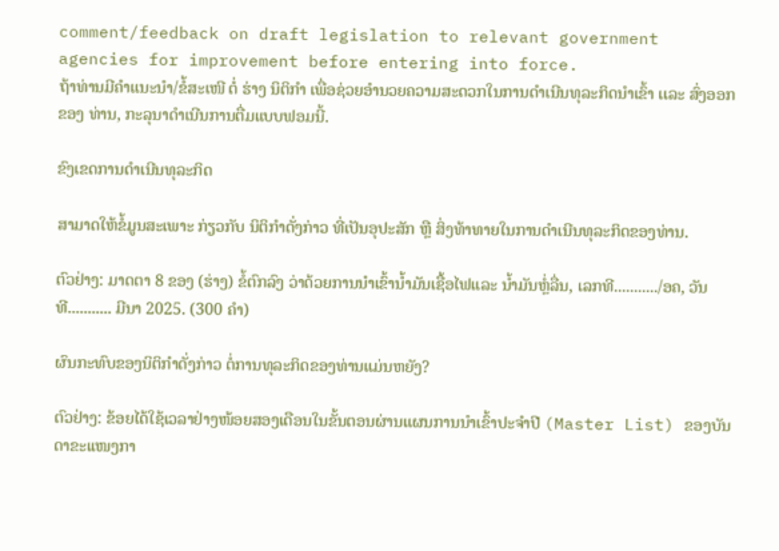comment/feedback on draft legislation to relevant government agencies for improvement before entering into force.
ຖ້າທ່ານມີຄໍາແນະນໍາ/ຂໍ້ສະເໜີ ຕໍ່ ຮ່າງ ນິຕິກໍາ ເພື່ອຊ່ວຍອໍານວຍຄວາມສະດວກໃນການດໍາເນີນທຸລະກິດນໍາເຂົ້າ ເເລະ ສົ່ງອອກ ຂອງ ທ່ານ, ກະລຸນາດໍາເນີນການຕື່ມແບບຟອມນີ້.

ຂົງເຂດການດໍາເນີນທຸລະກິດ

ສາມາດໃຫ້ຂໍ້ມູນສະເພາະ ກ່ຽວກັບ ນິຕິກໍາດັ່ງກ່າວ ທີ່ເປັນອຸປະສັກ ຫຼື ສິ່ງທ້າທາຍໃນການດໍາເນີນທຸລະກິດຂອງທ່ານ.

ຕົວຢ່າງ: ມາດຕາ 8 ຂອງ (ຮ່າງ) ຂໍ້ຕົກລົງ ວ່າດ້ວຍການນໍາເຂົ້ານໍ້າມັນເຊື້ອໄຟແລະ ນໍ້າມັນຫຼໍ່ລື່ນ, ເລກທີ.........../ອຄ, ວັນທີ........... ມີນາ 2025. (300 ຄໍາ)

ຜົນກະທົບຂອງນິຕິກໍາດັ່ງກ່າວ ຕໍ່ການທຸລະກິດຂອງທ່ານແມ່ນຫຍັງ?

ຕົວຢ່າງ: ຂ້ອຍໄດ້ໃຊ້ເວລາຢ່າງໜ້ອຍສອງເດືອນໃນຂັ້ນຕອນຜ່ານແຜນການນໍາເຂົ້າປະຈໍາປີ (Master List) ຂອງບັນດາຂະເເໜງກາ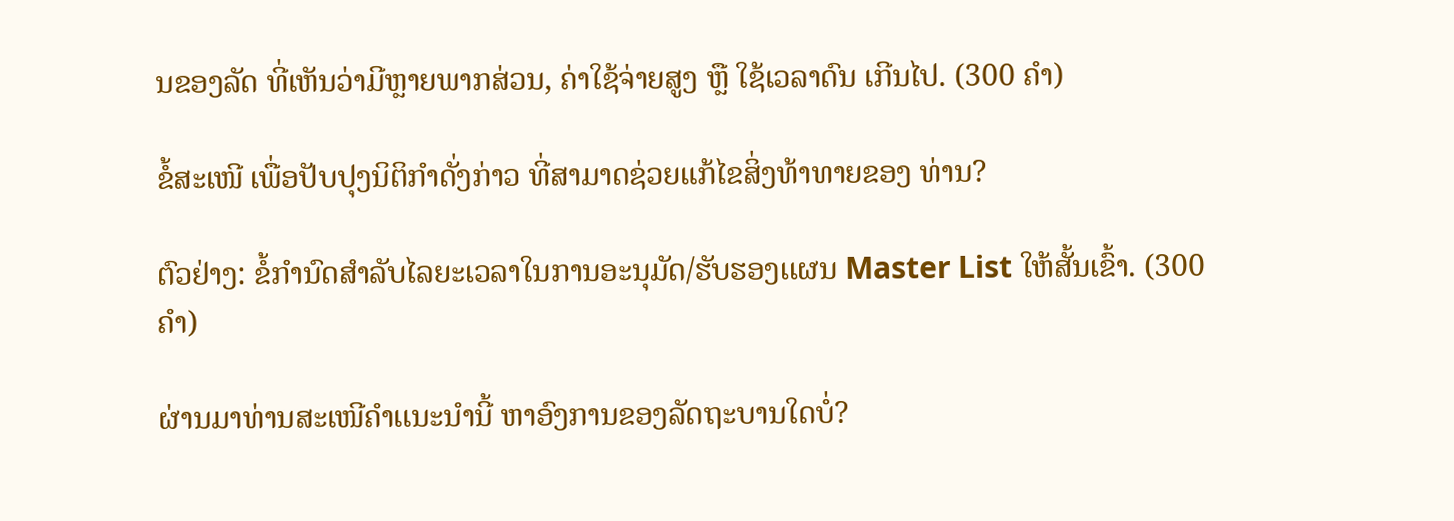ນຂອງລັດ ທີ່ເຫັນວ່າມີຫຼາຍພາກສ່ວນ, ຄ່າໃຊ້ຈ່າຍສູງ ຫຼື ໃຊ້ເວລາດົນ ເກີນໄປ. (300 ຄໍາ)

ຂໍ້ສະເໜີ ເພື່ອປັບປຸງນິຕິກໍາດັ່ງກ່າວ ທີ່ສາມາດຊ່ວຍແກ້ໄຂສິ່ງທ້າທາຍຂອງ ທ່ານ?

ຕົວຢ່າງ: ຂໍ້ກໍານົດສໍາລັບໄລຍະເວລາໃນການອະນຸມັດ/ຮັບຮອງເເຜນ Master List ໃຫ້ສັ້ນເຂົ້າ. (300 ຄໍາ)

ຜ່ານມາທ່ານສະເໜີຄໍາເເນະນໍານີ້ ຫາອົງການຂອງລັດຖະບານໃດບໍ່?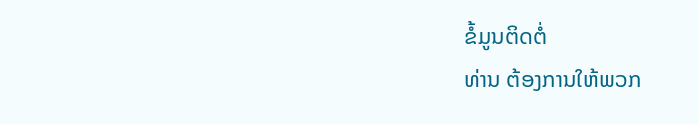ຂໍ້ມູນຕິດຕໍ່
ທ່ານ ຕ້ອງການໃຫ້ພວກ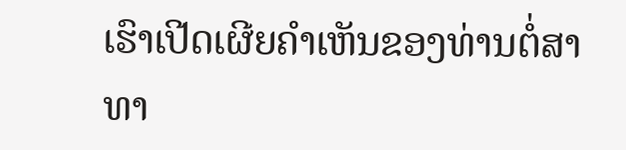ເຮົາເປີດເຜີຍຄໍາເຫັນຂອງທ່ານຕໍ່ສາທາ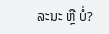ລະນະ ຫຼື ບໍ່?